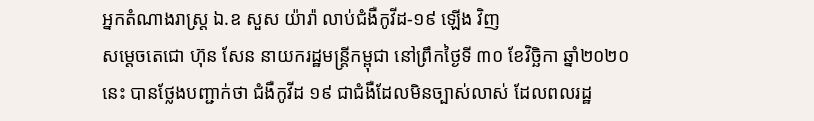អ្នកតំណាងរាស្ត្រ ឯ.ឧ សួស យ៉ារ៉ា លាប់ជំងឺកូវីដ-១៩ ឡើង វិញ
សម្តេចតេជោ ហ៊ុន សែន នាយករដ្ឋមន្ត្រីកម្ពុជា នៅព្រឹកថ្ងៃទី ៣០ ខែវិច្ឆិកា ឆ្នាំ២០២០ នេះ បានថ្លែងបញ្ជាក់ថា ជំងឺកូវីដ ១៩ ជាជំងឺដែលមិនច្បាស់លាស់ ដែលពលរដ្ឋ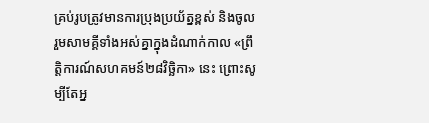គ្រប់រូបត្រូវមានការប្រុងប្រយ័ត្នខ្ពស់ និងចូលរួមសាមគ្គីទាំងអស់គ្នាក្នុងដំណាក់កាល «ព្រឹត្តិការណ៍សហគមន៍២៨វិច្ឆិកា» នេះ ព្រោះសូម្បីតែអ្ន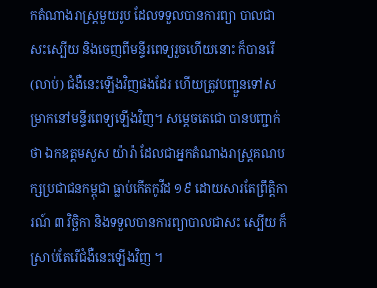កតំណាងរាស្ត្រមួយរូប ដែលទទួលបានការព្យា បាលជាសះស្បើយ និងចេញពីមន្ទីរពេទ្យរួចហើយនោះ ក៏បានរើ (លាប់) ជំងឺនេះឡើងវិញផងដែរ ហើយត្រូវបញ្ជួនទៅសម្រាកនៅមន្ទីរពេទ្យឡើងវិញ។ សម្តេចតេជោ បានបញ្ជាក់ថា ឯកឧត្តមសួស យ៉ារ៉ា ដែលជាអ្នកតំណាងរាស្ត្រគណបក្សប្រជាជនកម្ពុជា ធ្លាប់កើតកូវីដ ១៩ ដោយសារតែព្រឹត្តិការណ៍ ៣ វិច្ឆិកា និងទទួលបានការព្យាបាលជាសះ ស្បើយ ក៏ស្រាប់តែរើជំងឺនេះឡើងវិញ ។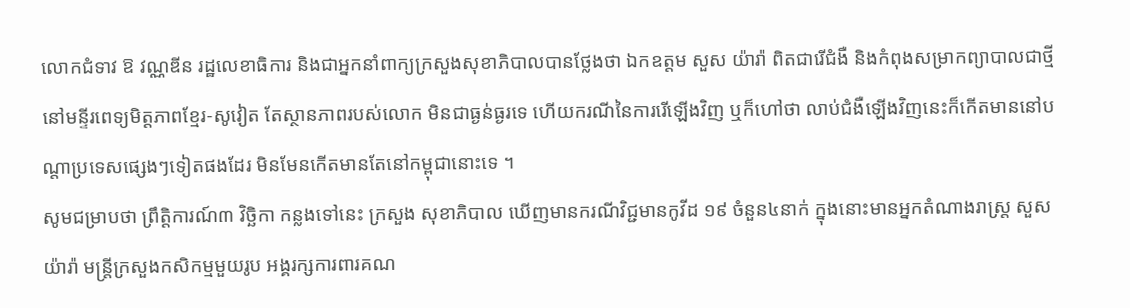លោកជំទាវ ឱ វណ្ណឌីន រដ្ឋលេខាធិការ និងជាអ្នកនាំពាក្យក្រសួងសុខាភិបាលបានថ្លែងថា ឯកឧត្តម សួស យ៉ារ៉ា ពិតជារើជំងឺ និងកំពុងសម្រាកព្យាបាលជាថ្មី នៅមន្ទីរពេទ្យមិត្តភាពខ្មែរ-សូវៀត តែស្ថានភាពរបស់លោក មិនជាធ្ងន់ធ្ងរទេ ហើយករណីនៃការរើឡើងវិញ ឬក៏ហៅថា លាប់ជំងឺឡើងវិញនេះក៏កើតមាននៅបណ្តាប្រទេសផ្សេងៗទៀតផងដែរ មិនមែនកើតមានតែនៅកម្ពុជានោះទេ ។
សូមជម្រាបថា ព្រឹត្តិការណ៍៣ វិច្ឆិកា កន្លងទៅនេះ ក្រសួង សុខាភិបាល ឃើញមានករណីវិជ្ជមានកូវីដ ១៩ ចំនួន៤នាក់ ក្នុងនោះមានអ្នកតំណាងរាស្ត្រ សួស យ៉ារ៉ា មន្ត្រីក្រសួងកសិកម្មមួយរូប អង្គរក្សការពារគណ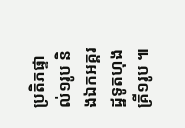ប្រតិភផ្ទាល់១រូប និងឯកអគ្គរដ្ឋទូតហុងគ្រី១រូប ៕